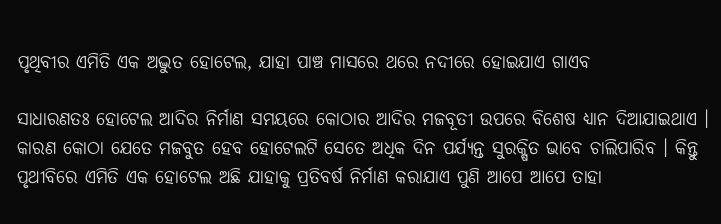ପୃଥିବୀର ଏମିତି ଏକ ଅଦ୍ଭୁତ ହୋଟେଲ, ଯାହା ପାଞ୍ଚ ମାସରେ ଥରେ ନଦୀରେ ହୋଇଯାଏ ଗାଏବ

ସାଧାରଣତଃ ହୋଟେଲ ଆଦିର ନିର୍ମାଣ ସମୟରେ କୋଠାର ଆଦିର ମଜବୂତୀ ଉପରେ ବିଶେଷ ଧ୍ୟାନ ଦିଆଯାଇଥାଏ । କାରଣ କୋଠା ଯେତେ ମଜବୁତ ହେବ ହୋଟେଲଟି ସେତେ ଅଧିକ ଦିନ ପର୍ଯ୍ୟନ୍ତ ସୁରକ୍ଷିତ ଭାବେ ଚାଲିପାରିବ । କିନ୍ତୁ ପୃଥୀବିରେ ଏମିତି ଏକ ହୋଟେଲ ଅଛି ଯାହାକୁ ପ୍ରତିବର୍ଷ ନିର୍ମାଣ କରାଯାଏ ପୁଣି ଆପେ ଆପେ ତାହା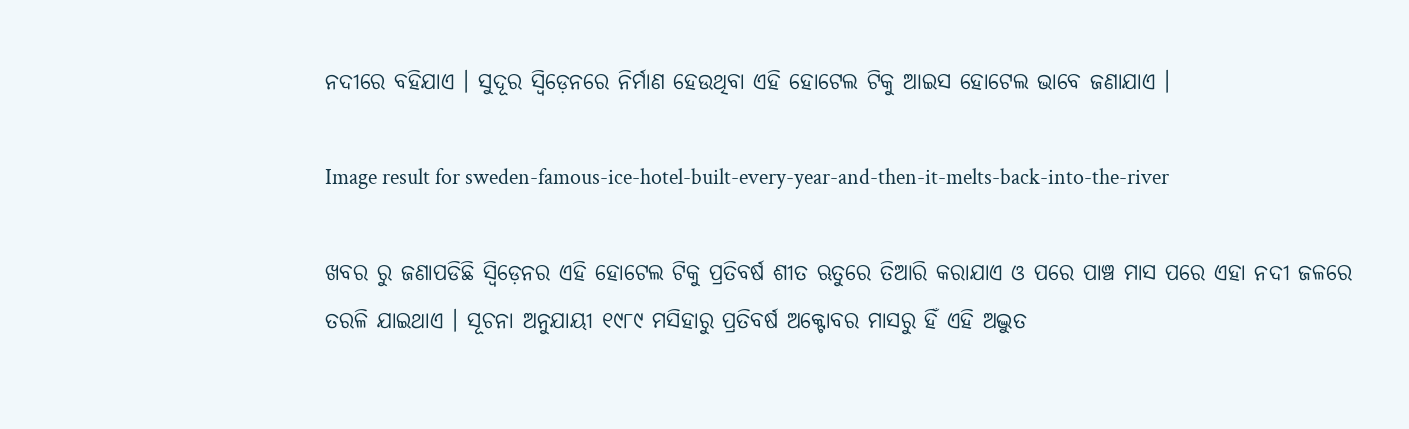ନଦୀରେ ବହିଯାଏ । ସୁଦୂର ସ୍ୱିଡ଼େନରେ ନିର୍ମାଣ ହେଉଥିବା ଏହି ହୋଟେଲ ଟିକୁ ଆଇସ ହୋଟେଲ ଭାବେ ଜଣାଯାଏ ।

Image result for sweden-famous-ice-hotel-built-every-year-and-then-it-melts-back-into-the-river

ଖବର ରୁ ଜଣାପଡିଛି ସ୍ୱିଡ଼େନର ଏହି ହୋଟେଲ ଟିକୁ ପ୍ରତିବର୍ଷ ଶୀତ ଋତୁରେ ତିଆରି କରାଯାଏ ଓ ପରେ ପାଞ୍ଚ ମାସ ପରେ ଏହା ନଦୀ ଜଳରେ ତରଳି ଯାଇଥାଏ । ସୂଚନା ଅନୁଯାୟୀ ୧୯୮୯ ମସିହାରୁ ପ୍ରତିବର୍ଷ ଅକ୍ଟୋବର ମାସରୁ ହିଁ ଏହି ଅଦ୍ଭୁତ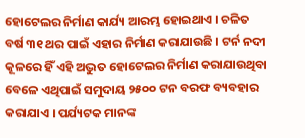ହୋଟେଲର ନିର୍ମାଣ କାର୍ଯ୍ୟ ଆରମ୍ଭ ହୋଇଥାଏ । ଚଳିତ ବର୍ଷ ୩୧ ଥର ପାଇଁ ଏହାର ନିର୍ମାଣ କରାଯାଉଛି । ଟର୍ନ ନଦୀ କୂଳରେ ହିଁ ଏହି ଅଦ୍ଭୁତ ହୋଟେଲର ନିର୍ମାଣ କରାଯାଉଥିବା ବେଳେ ଏଥିପାଇଁ ସମୁଦାୟ ୨୫୦୦ ଟନ ବରଫ ବ୍ୟବହାର କରାଯାଏ । ପର୍ଯ୍ୟଟକ ମାନଙ୍କ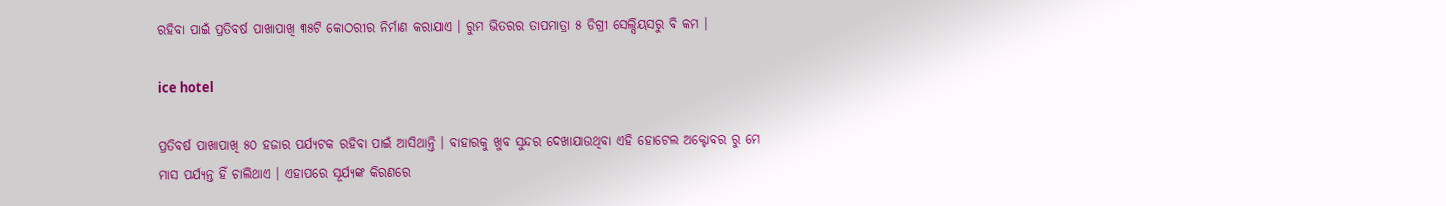ରହିବା ପାଇଁ ପ୍ରତିବର୍ଷ ପାଖାପାଖି ୩୫ଟି କୋଠରୀର ନିର୍ମାଣ କରାଯାଏ । ରୁମ ଭିତରର ତାପମାତ୍ରା ୫ ଡିଗ୍ରୀ ସେଲ୍ସିୟସରୁ ବି କମ ।

ice hotel

ପ୍ରତିବର୍ଷ ପାଖାପାଖି ୫୦ ହଜାର ପର୍ଯ୍ୟଟକ ରହିବା ପାଇଁ ଆସିଥାନ୍ତି । ବାହାରକୁ ଖୁବ ସୁନ୍ଦର ଦେଖାଯାଉଥିବା ଏହି ହୋଟେଲ ଅକ୍ଟୋବର ରୁ ମେ ମାସ ପର୍ଯ୍ୟନ୍ତ ହିଁ ଚାଲିଥାଏ । ଏହାପରେ ସୂର୍ଯ୍ୟଙ୍କ କିରଣରେ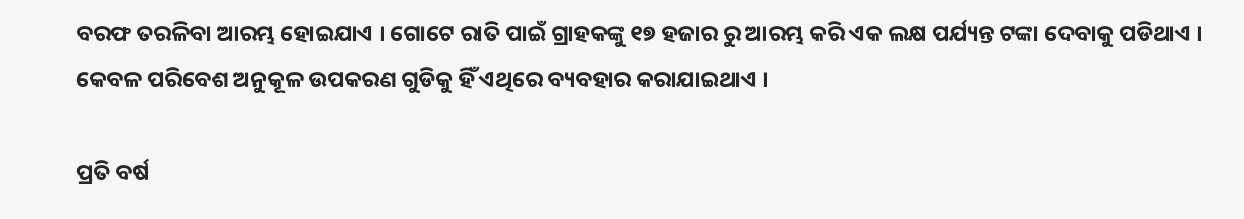ବରଫ ତରଳିବା ଆରମ୍ଭ ହୋଇଯାଏ । ଗୋଟେ ରାତି ପାଇଁ ଗ୍ରାହକଙ୍କୁ ୧୭ ହଜାର ରୁ ଆରମ୍ଭ କରି ଏକ ଲକ୍ଷ ପର୍ଯ୍ୟନ୍ତ ଟଙ୍କା ଦେବାକୁ ପଡିଥାଏ । କେବଳ ପରିବେଶ ଅନୁକୂଳ ଉପକରଣ ଗୁଡିକୁ ହିଁ ଏଥିରେ ବ୍ୟବହାର କରାଯାଇଥାଏ ।

ପ୍ରତି ବର୍ଷ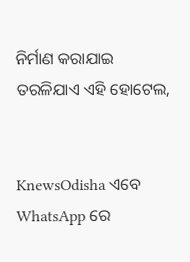ନିର୍ମାଣ କରାଯାଇ ତରଳିଯାଏ ଏହି ହୋଟେଲ,


KnewsOdisha ଏବେ WhatsApp ରେ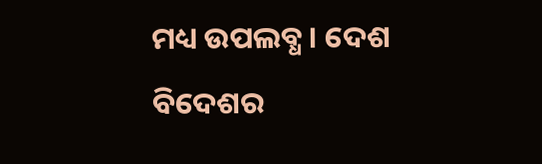ମଧ୍ୟ ଉପଲବ୍ଧ । ଦେଶ ବିଦେଶର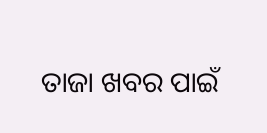ତାଜା ଖବର ପାଇଁ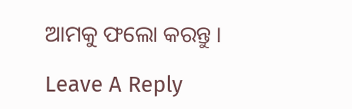ଆମକୁ ଫଲୋ କରନ୍ତୁ ।

Leave A Reply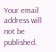Your email address will not be published.